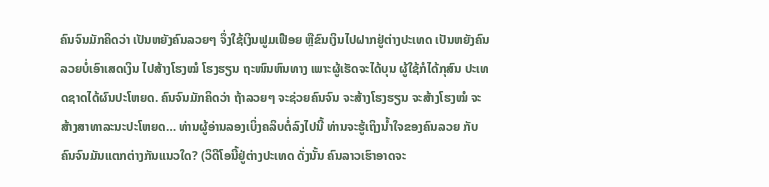ຄົນຈົນມັກຄິດວ່າ ເປັນຫຍັງຄົນລວຍໆ ຈຶ່ງໃຊ້ເງິນຟູມເຟືອຍ ຫຼືຂົນເງິນໄປຝາກຢູ່ຕ່າງປະເທດ ເປັນຫຍັງຄົນລວຍບໍ່ເອົາເສດເງິນ ໄປສ້າງໂຮງໝໍ ໂຮງຮຽນ ຖະໜົນຫົນທາງ ເພາະຜູ້ເຮັດຈະໄດ້ບຸນ ຜູ້ໃຊ້ກໍໄດ້ກຸສົນ ປະເທດຊາດໄດ້ຜົນປະໂຫຍດ. ຄົນຈົນມັກຄິດວ່າ ຖ້າລວຍໆ ຈະຊ່ວຍຄົນຈົນ ຈະສ້າງໂຮງຮຽນ ຈະສ້າງໂຮງໝໍ ຈະສ້າງສາທາລະນະປະໂຫຍດ… ທ່ານຜູ້ອ່ານລອງເບິ່ງຄລິບຕໍ່ລົງໄປນີ້ ທ່ານຈະຮູ້ເຖິງນ້ຳໃຈຂອງຄົນລວຍ ກັບຄົນຈົນມັນແຕກຕ່າງກັນແນວໃດ? (ວິດີໂອນີ້ຢູ່ຕ່າງປະເທດ ດັ່ງນັ້ນ ຄົນລາວເຮົາອາດຈະ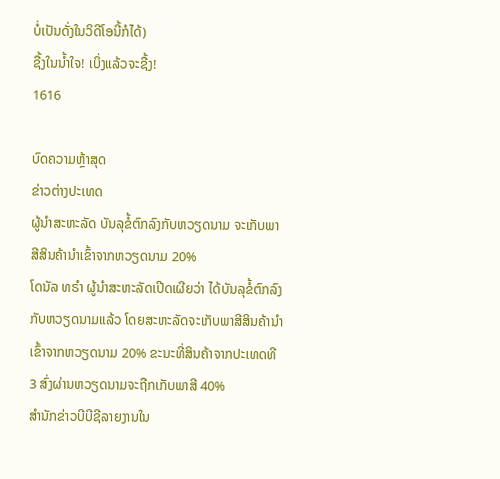ບໍ່ເປັນດັ່ງໃນວິດີໂອນີ້ກໍໄດ້)
ຊື້ງໃນນ້ຳໃຈ! ເບິ່ງແລ້ວຈະຊື້ງ!
1616

ບົດຄວາມຫຼ້າສຸດ
ຂ່າວຕ່າງປະເທດ
ຜູ້ນຳສະຫະລັດ ບັນລຸຂໍ້ຕົກລົງກັບຫວຽດນາມ ຈະເກັບພາສີສິນຄ້ານຳເຂົ້າຈາກຫວຽດນາມ 20%
ໂດນັລ ທຣຳ ຜູ້ນຳສະຫະລັດເປີດເຜີຍວ່າ ໄດ້ບັນລຸຂໍ້ຕົກລົງກັບຫວຽດນາມແລ້ວ ໂດຍສະຫະລັດຈະເກັບພາສີສິນຄ້ານຳເຂົ້າຈາກຫວຽດນາມ 20% ຂະນະທີ່ສິນຄ້າຈາກປະເທດທີ 3 ສົ່ງຜ່ານຫວຽດນາມຈະຖືກເກັບພາສີ 40%
ສຳນັກຂ່າວບີບີຊີລາຍງານໃນ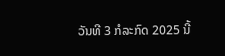ວັນທີ 3 ກໍລະກົດ 2025 ນີ້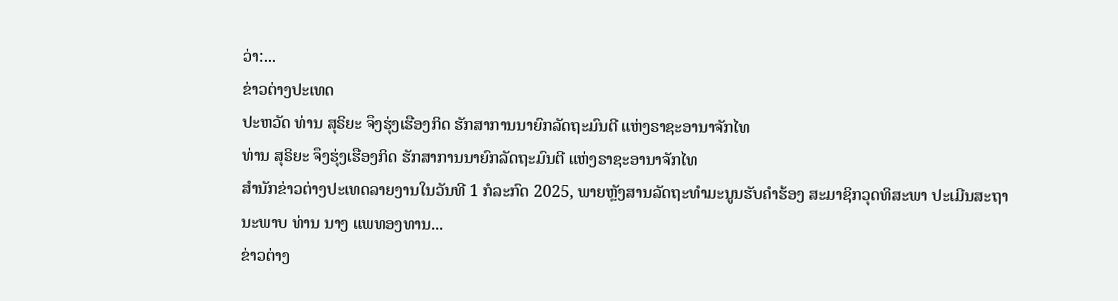ວ່າ:...
ຂ່າວຕ່າງປະເທດ
ປະຫວັດ ທ່ານ ສຸຣິຍະ ຈຶງຮຸ່ງເຮືອງກິດ ຮັກສາການນາຍົກລັດຖະມົນຕີ ແຫ່ງຣາຊະອານາຈັກໄທ
ທ່ານ ສຸຣິຍະ ຈຶງຮຸ່ງເຮືອງກິດ ຮັກສາການນາຍົກລັດຖະມົນຕີ ແຫ່ງຣາຊະອານາຈັກໄທ
ສຳນັກຂ່າວຕ່າງປະເທດລາຍງານໃນວັນທີ 1 ກໍລະກົດ 2025, ພາຍຫຼັງສານລັດຖະທຳມະນູນຮັບຄຳຮ້ອງ ສະມາຊິກວຸດທິສະພາ ປະເມີນສະຖານະພາບ ທ່ານ ນາງ ແພທອງທານ...
ຂ່າວຕ່າງ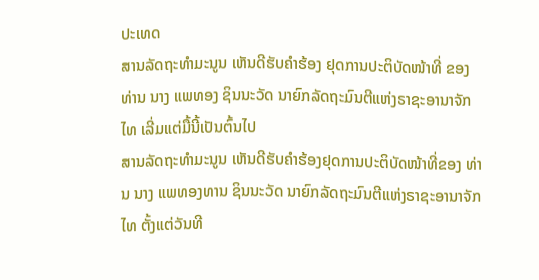ປະເທດ
ສານລັດຖະທຳມະນູນ ເຫັນດີຮັບຄຳຮ້ອງ ຢຸດການປະຕິບັດໜ້າທີ່ ຂອງ ທ່ານ ນາງ ແພທອງ ຊິນນະວັດ ນາຍົກລັດຖະມົນຕີແຫ່ງຣາຊະອານາຈັກໄທ ເລີ່ມແຕ່ມື້ນີ້ເປັນຕົ້ນໄປ
ສານລັດຖະທຳມະນູນ ເຫັນດີຮັບຄຳຮ້ອງຢຸດການປະຕິບັດໜ້າທີ່ຂອງ ທ່ານ ນາງ ແພທອງທານ ຊິນນະວັດ ນາຍົກລັດຖະມົນຕີແຫ່ງຣາຊະອານາຈັກໄທ ຕັ້ງແຕ່ວັນທີ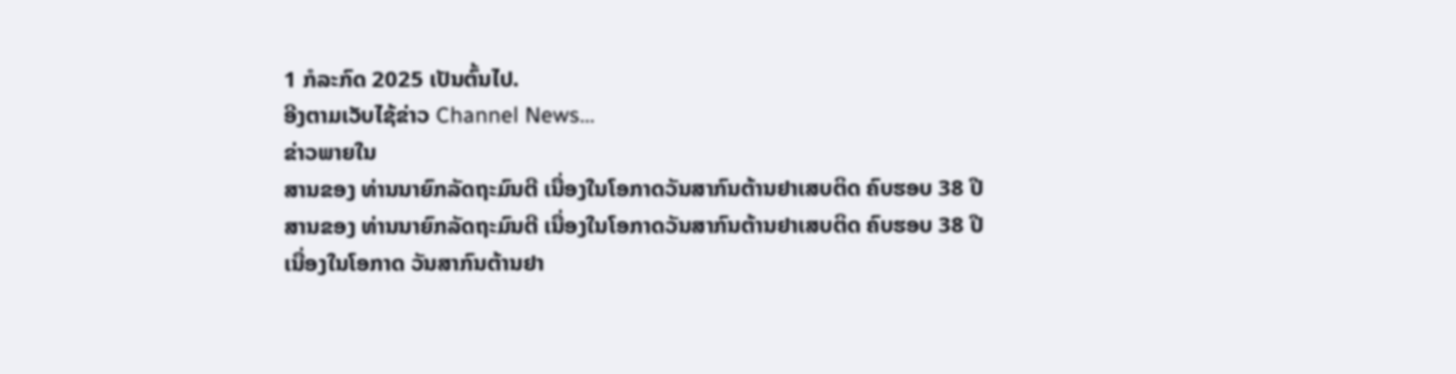1 ກໍລະກົດ 2025 ເປັນຕົ້ນໄປ.
ອີງຕາມເວັບໄຊ້ຂ່າວ Channel News...
ຂ່າວພາຍໃນ
ສານຂອງ ທ່ານນາຍົກລັດຖະມົນຕີ ເນື່ອງໃນໂອກາດວັນສາກົນຕ້ານຢາເສບຕິດ ຄົບຮອບ 38 ປີ
ສານຂອງ ທ່ານນາຍົກລັດຖະມົນຕີ ເນື່ອງໃນໂອກາດວັນສາກົນຕ້ານຢາເສບຕິດ ຄົບຮອບ 38 ປີ
ເນື່ອງໃນໂອກາດ ວັນສາກົນຕ້ານຢາ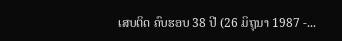ເສບຕິດ ຄົບຮອບ 38 ປີ (26 ມິຖຸນາ 1987 -...